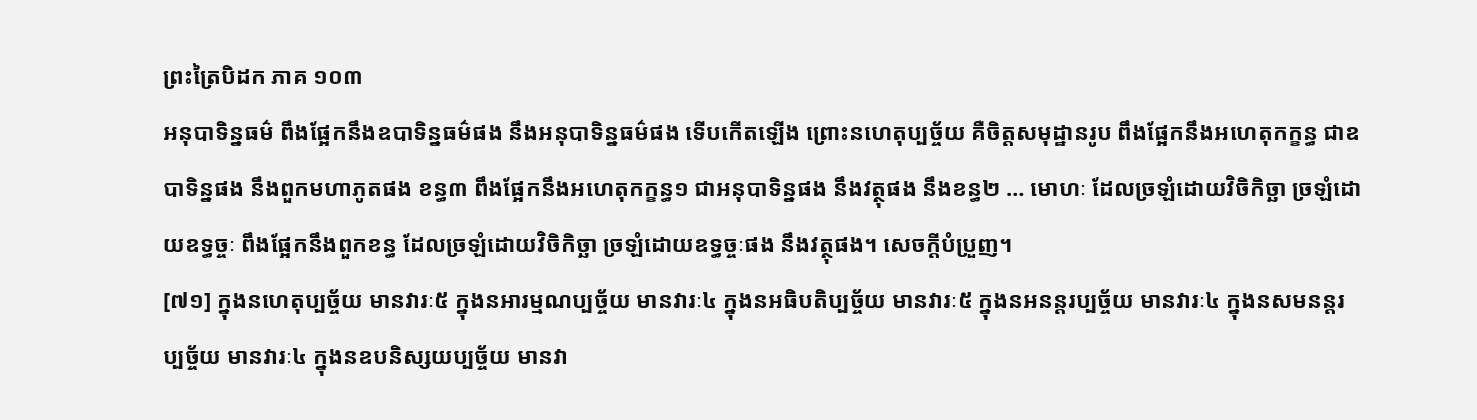ព្រះត្រៃបិដក ភាគ ១០៣
អនុបាទិន្នធម៌ ពឹងផ្អែកនឹងឧបាទិន្នធម៌ផង នឹងអនុបាទិន្នធម៌ផង ទើបកើតឡើង ព្រោះនហេតុប្បច្ច័យ គឺចិត្តសមុដ្ឋានរូប ពឹងផ្អែកនឹងអហេតុកក្ខន្ធ ជាឧបាទិន្នផង នឹងពួកមហាភូតផង ខន្ធ៣ ពឹងផ្អែកនឹងអហេតុកក្ខន្ធ១ ជាអនុបាទិន្នផង នឹងវត្ថុផង នឹងខន្ធ២ … មោហៈ ដែលច្រឡំដោយវិចិកិច្ឆា ច្រឡំដោយឧទ្ធច្ចៈ ពឹងផ្អែកនឹងពួកខន្ធ ដែលច្រឡំដោយវិចិកិច្ឆា ច្រឡំដោយឧទ្ធច្ចៈផង នឹងវត្ថុផង។ សេចក្តីបំប្រួញ។
[៧១] ក្នុងនហេតុប្បច្ច័យ មានវារៈ៥ ក្នុងនអារម្មណប្បច្ច័យ មានវារៈ៤ ក្នុងនអធិបតិប្បច្ច័យ មានវារៈ៥ ក្នុងនអនន្តរប្បច្ច័យ មានវារៈ៤ ក្នុងនសមនន្តរប្បច្ច័យ មានវារៈ៤ ក្នុងនឧបនិស្សយប្បច្ច័យ មានវា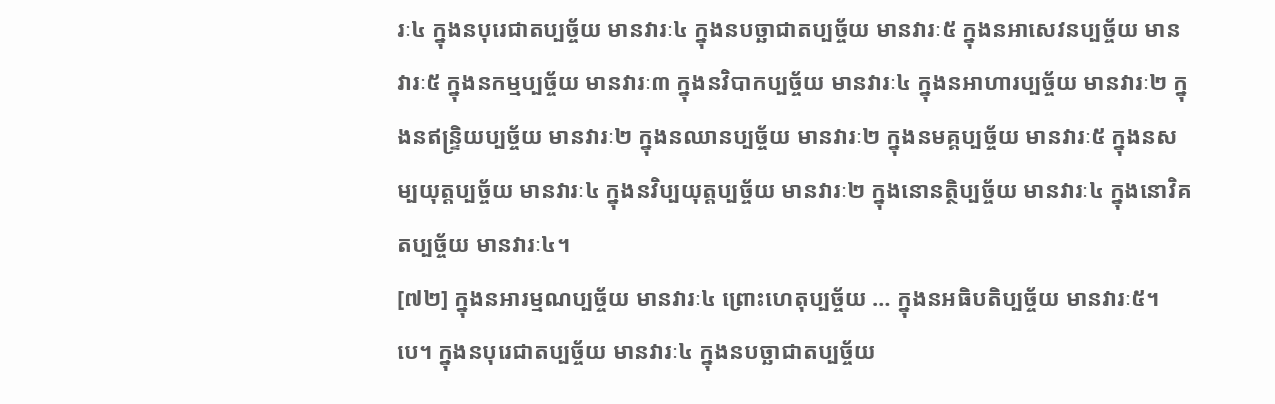រៈ៤ ក្នុងនបុរេជាតប្បច្ច័យ មានវារៈ៤ ក្នុងនបច្ឆាជាតប្បច្ច័យ មានវារៈ៥ ក្នុងនអាសេវនប្បច្ច័យ មានវារៈ៥ ក្នុងនកម្មប្បច្ច័យ មានវារៈ៣ ក្នុងនវិបាកប្បច្ច័យ មានវារៈ៤ ក្នុងនអាហារប្បច្ច័យ មានវារៈ២ ក្នុងនឥន្រ្ទិយប្បច្ច័យ មានវារៈ២ ក្នុងនឈានប្បច្ច័យ មានវារៈ២ ក្នុងនមគ្គប្បច្ច័យ មានវារៈ៥ ក្នុងនសម្បយុត្តប្បច្ច័យ មានវារៈ៤ ក្នុងនវិប្បយុត្តប្បច្ច័យ មានវារៈ២ ក្នុងនោនត្ថិប្បច្ច័យ មានវារៈ៤ ក្នុងនោវិគតប្បច្ច័យ មានវារៈ៤។
[៧២] ក្នុងនអារម្មណប្បច្ច័យ មានវារៈ៤ ព្រោះហេតុប្បច្ច័យ … ក្នុងនអធិបតិប្បច្ច័យ មានវារៈ៥។បេ។ ក្នុងនបុរេជាតប្បច្ច័យ មានវារៈ៤ ក្នុងនបច្ឆាជាតប្បច្ច័យ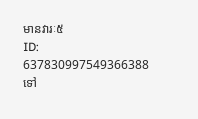មានវារៈ៥
ID: 637830997549366388
ទៅ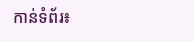កាន់ទំព័រ៖